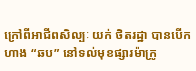ក្រៅពីអាជីពសិល្បៈ យក់ ថិតរដ្ឋា បានបើកហាង “ឆប” នៅទល់មុខផ្សារម៉ាក្រូ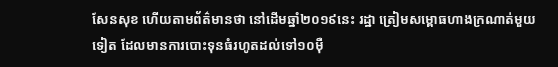សែនសុខ ហើយតាមព័ត៌មានថា នៅដើមឆ្នាំ២០១៩នេះ រដ្ឋា ត្រៀមសម្ពោធហាងក្រណាត់មួយទៀត ដែលមានការបោះទុនធំរហូតដល់ទៅ១០ម៉ឺ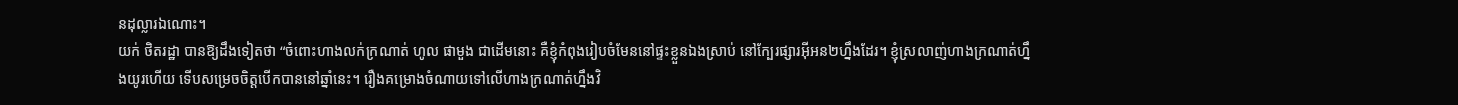នដុល្លារឯណោះ។
យក់ ថិតរដ្ឋា បានឱ្យដឹងទៀតថា “ចំពោះហាងលក់ក្រណាត់ ហូល ផាមួង ជាដើមនោះ គឺខ្ញុំកំពុងរៀបចំមែននៅផ្ទះខ្លួនឯងស្រាប់ នៅក្បែរផ្សារអ៊ីអន២ហ្នឹងដែរ។ ខ្ញុំស្រលាញ់ហាងក្រណាត់ហ្នឹងយូរហើយ ទើបសម្រេចចិត្តបើកបាននៅឆ្នាំនេះ។ រឿងគម្រោងចំណាយទៅលើហាងក្រណាត់ហ្នឹងវិ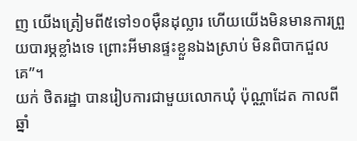ញ យើងត្រៀមពី៥ទៅ១០ម៉ឺនដុល្លារ ហើយយើងមិនមានការព្រួយបារម្ភខ្លាំងទេ ព្រោះអីមានផ្ទះខ្លួនឯងស្រាប់ មិនពិបាកជួលគេ”។
យក់ ថិតរដ្ឋា បានរៀបការជាមួយលោកឃុំ ប៉ុណ្ណាដែត កាលពីឆ្នាំ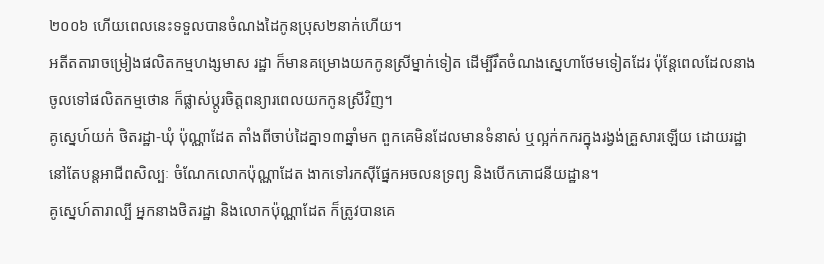២០០៦ ហើយពេលនេះទទួលបានចំណងដៃកូនប្រុស២នាក់ហើយ។
អតីតតារាចម្រៀងផលិតកម្មហង្សមាស រដ្ឋា ក៏មានគម្រោងយកកូនស្រីម្នាក់ទៀត ដើម្បីរឹតចំណងស្នេហាថែមទៀតដែរ ប៉ុន្តែពេលដែលនាងចូលទៅផលិតកម្មថោន ក៏ផ្លាស់ប្តូរចិត្តពន្យារពេលយកកូនស្រីវិញ។
គូស្នេហ៍យក់ ថិតរដ្ឋា-ឃុំ ប៉ុណ្ណាដែត តាំងពីចាប់ដៃគ្នា១៣ឆ្នាំមក ពួកគេមិនដែលមានទំនាស់ ឬល្អក់កករក្នុងរង្វង់គ្រួសារឡើយ ដោយរដ្ឋា នៅតែបន្តអាជីពសិល្បៈ ចំណែកលោកប៉ុណ្ណាដែត ងាកទៅរកស៊ីផ្នែកអចលនទ្រព្យ និងបើកភោជនីយដ្ឋាន។
គូស្នេហ៍តារាល្បី អ្នកនាងថិតរដ្ឋា និងលោកប៉ុណ្ណាដែត ក៏ត្រូវបានគេ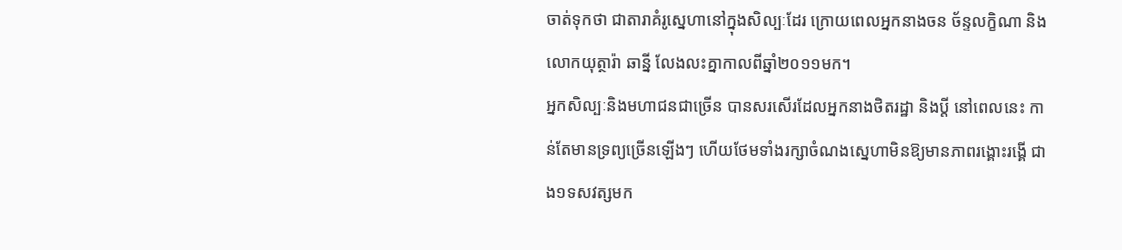ចាត់ទុកថា ជាតារាគំរូស្នេហានៅក្នុងសិល្បៈដែរ ក្រោយពេលអ្នកនាងចន ច័ន្ទលក្ខិណា និងលោកយុត្ថារ៉ា ឆាន្នី លែងលះគ្នាកាលពីឆ្នាំ២០១១មក។
អ្នកសិល្បៈនិងមហាជនជាច្រើន បានសរសើរដែលអ្នកនាងថិតរដ្ឋា និងប្តី នៅពេលនេះ កាន់តែមានទ្រព្យច្រើនឡើងៗ ហើយថែមទាំងរក្សាចំណងស្នេហាមិនឱ្យមានភាពរង្គោះរង្គើ ជាង១ទសវត្សមក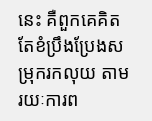នេះ គឺពួកគេគិតតែខំប្រឹងប្រែងសម្រុករកលុយ តាមរយៈការព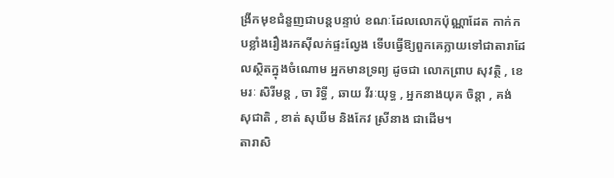ង្រីកមុខជំនួញជាបន្តបន្ទាប់ ខណៈដែលលោកប៉ុណ្ណាដែត កាក់កបខ្លាំងរឿងរកស៊ីលក់ផ្ទះល្វែង ទើបធ្វើឱ្យពួកគេក្លាយទៅជាតារាដែលស្ថិតក្នុងចំណោម អ្នកមានទ្រព្យ ដូចជា លោកព្រាប សុវត្ថិ , ខេមរៈ សិរីមន្ត , ចា រិទ្ធី , ឆាយ វីរៈយុទ្ធ , អ្នកនាងយុគ ចិន្តា , គង់ សុជាតិ , ខាត់ សុឃីម និងកែវ ស្រីនាង ជាដើម។
តារាសិ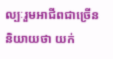ល្បៈរួមអាជីពជាច្រើន និយាយថា យក់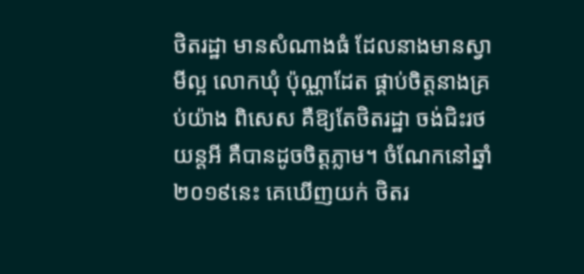ថិតរដ្ឋា មានសំណាងធំ ដែលនាងមានស្វាមីល្អ លោកឃុំ ប៉ុណ្ណាដែត ផ្គាប់ចិត្តនាងគ្រប់យ៉ាង ពិសេស គឺឱ្យតែថិតរដ្ឋា ចង់ជិះរថយន្តអី គឺបានដូចចិត្តភ្លាម។ ចំណែកនៅឆ្នាំ២០១៩នេះ គេឃើញយក់ ថិតរ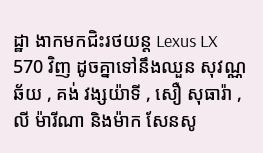ដ្ឋា ងាកមកជិះរថយន្ត Lexus LX 570 វិញ ដូចគ្នាទៅនឹងឈួន សុវណ្ណឆ័យ , គង់ វង្សយ៉ាទី , សឿ សុធារ៉ា , លី ម៉ារីណា និងម៉ាក សែនសូ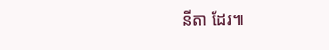នីតា ដែរ៕